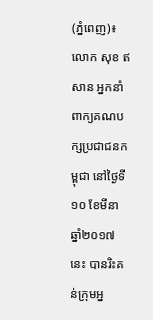(ភ្នំពេញ)៖ លោក សុខ ឥសាន អ្នកនាំពាក្យគណបក្សប្រជាជនកម្ពុជា នៅថ្ងៃទី១០ ខែមីនា ឆ្នាំ២០១៧នេះ បានរិះគន់ក្រុមអ្ន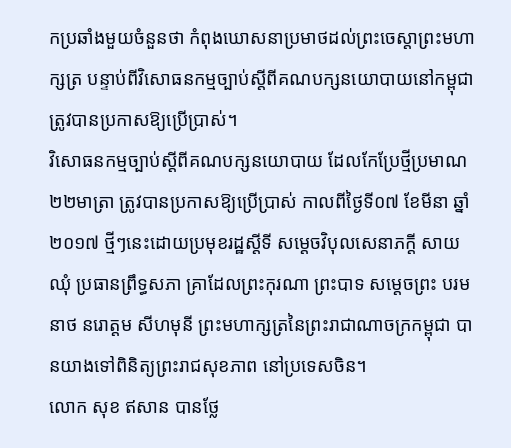កប្រឆាំងមួយចំនួនថា កំពុងឃោសនាប្រមាថដល់ព្រះចេស្តាព្រះមហាក្សត្រ បន្ទាប់ពីវិសោធនកម្មច្បាប់ស្តីពីគណបក្សនយោបាយនៅកម្ពុជា ត្រូវបានប្រកាសឱ្យប្រើប្រាស់។
វិសោធនកម្មច្បាប់ស្តីពីគណបក្សនយោបាយ ដែលកែប្រែថ្មីប្រមាណ២២មាត្រា ត្រូវបានប្រកាសឱ្យប្រើប្រាស់ កាលពីថ្ងៃទី០៧ ខែមីនា ឆ្នាំ២០១៧ ថ្មីៗនេះដោយប្រមុខរដ្ឋស្តីទី សម្តេចវិបុលសេនាភក្តី សាយ ឈុំ ប្រធានព្រឹទ្ធសភា គ្រាដែលព្រះកុរណា ព្រះបាទ សម្តេចព្រះ បរមនាថ នរោត្តម សីហមុនី ព្រះមហាក្សត្រនៃព្រះរាជាណាចក្រកម្ពុជា បានយាងទៅពិនិត្យព្រះរាជសុខភាព នៅប្រទេសចិន។
លោក សុខ ឥសាន បានថ្លែ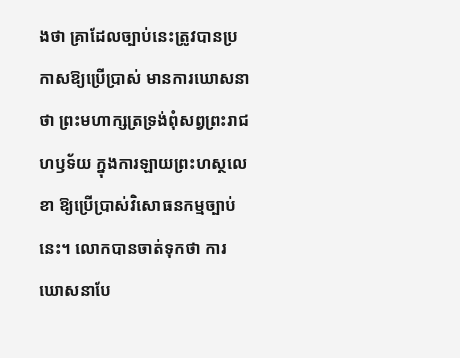ងថា គ្រាដែលច្បាប់នេះត្រូវបានប្រកាសឱ្យប្រើប្រាស់ មានការឃោសនាថា ព្រះមហាក្សត្រទ្រង់ពុំសព្វព្រះរាជហឫទ័យ ក្នុងការឡាយព្រះហស្ថលេខា ឱ្យប្រើប្រាស់វិសោធនកម្មច្បាប់នេះ។ លោកបានចាត់ទុកថា ការឃោសនាបែ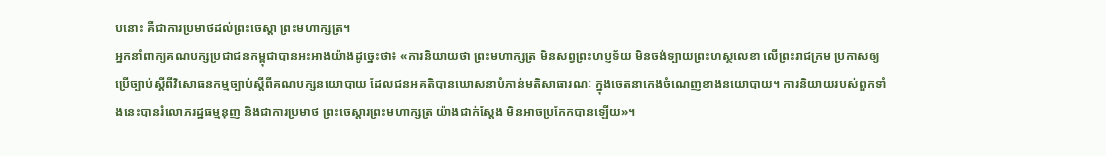បនោះ គឺជាការប្រមាថដល់ព្រះចេស្តា ព្រះមហាក្សត្រ។
អ្នកនាំពាក្យគណបក្សប្រជាជនកម្ពុជាបានអះអាងយ៉ាងដូច្នេះថា៖ «ការនិយាយថា ព្រះមហាក្សត្រ មិនសព្វព្រះហប្ញទ័យ មិនចង់ទ្បាយព្រះហស្ថលេខា លើព្រះរាជក្រម ប្រកាសឲ្យប្រើច្បាប់ស្តីពីវិសោធនកម្មច្បាប់ស្តីពីគណបក្សនយោបាយ ដែលជនអគតិបានឃោសនាបំភាន់មតិសាធារណៈ ក្នុងចេតនាកេងចំណេញខាងនយោបាយ។ ការនិយាយរបស់ពួកទាំងនេះបានរំលោភរដ្ឋធម្មនុញ និងជាការប្រមាថ ព្រះចេស្តារព្រះមហាក្សត្រ យ៉ាងជាក់ស្តែង មិនអាចប្រកែកបានឡើយ»។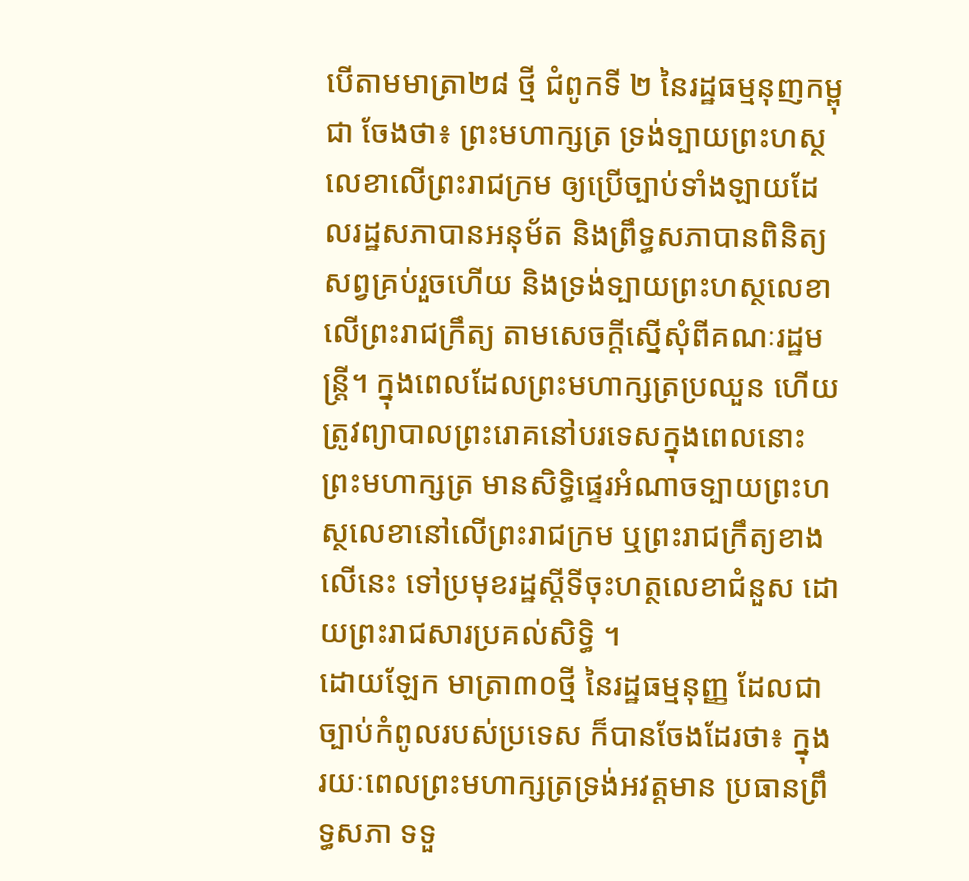បើតាមមាត្រា២៨ ថ្មី ជំពូកទី ២ នៃរដ្ឋធម្មនុញកម្ពុជា ចែងថា៖ ព្រះមហាក្សត្រ ទ្រង់ទ្បាយព្រះហស្ថលេខាលើព្រះរាជក្រម ឲ្យប្រើច្បាប់ទាំងឡាយដែលរដ្ឋសភាបានអនុម័ត និងព្រឹទ្ធសភាបានពិនិត្យសព្វគ្រប់រួចហើយ និងទ្រង់ទ្បាយព្រះហស្ថលេខាលើព្រះរាជក្រឹត្យ តាមសេចក្តីស្នើសុំពីគណៈរដ្ឋមន្ត្រី។ ក្នុងពេលដែលព្រះមហាក្សត្រប្រឈួន ហើយត្រូវព្យាបាលព្រះរោគនៅបរទេសក្នុងពេលនោះព្រះមហាក្សត្រ មានសិទ្ធិផ្ទេរអំណាចទ្បាយព្រះហស្ថលេខានៅលើព្រះរាជក្រម ឬព្រះរាជក្រឹត្យខាងលើនេះ ទៅប្រមុខរដ្ឋស្តីទីចុះហត្ថលេខាជំនួស ដោយព្រះរាជសារប្រគល់សិទ្ធិ ។
ដោយឡែក មាត្រា៣០ថ្មី នៃរដ្ឋធម្មនុញ្ញ ដែលជាច្បាប់កំពូលរបស់ប្រទេស ក៏បានចែងដែរថា៖ ក្នុងរយៈពេលព្រះមហាក្សត្រទ្រង់អវត្តមាន ប្រធានព្រឹទ្ធសភា ទទួ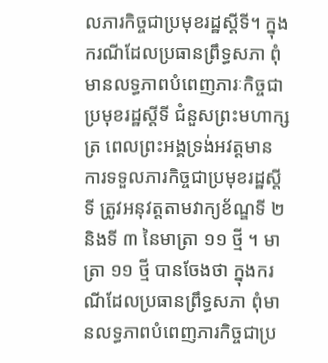លភារកិច្ចជាប្រមុខរដ្ឋស្តីទី។ ក្នុងករណីដែលប្រធានព្រឹទ្ធសភា ពុំមានលទ្ធភាពបំពេញភារៈកិច្ចជាប្រមុខរដ្ឋស្តីទី ជំនួសព្រះមហាក្សត្រ ពេលព្រះអង្គទ្រង់អវត្តមាន ការទទួលភារកិច្ចជាប្រមុខរដ្ឋស្តីទី ត្រូវអនុវត្តតាមវាក្យខ័ណ្ឌទី ២ និងទី ៣ នៃមាត្រា ១១ ថ្មី ។ មាត្រា ១១ ថ្មី បានចែងថា ក្នុងករណីដែលប្រធានព្រឹទ្ធសភា ពុំមានលទ្ធភាពបំពេញភារកិច្ចជាប្រ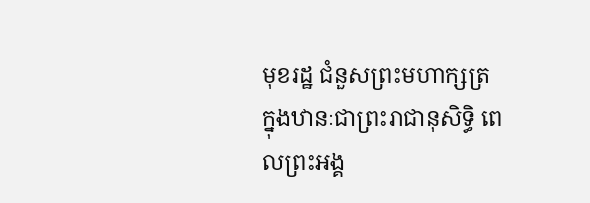មុខរដ្ឋ ជំនួសព្រះមហាក្សត្រ ក្នុងឋានៈជាព្រះរាជានុសិទ្ធិ ពេលព្រះអង្គ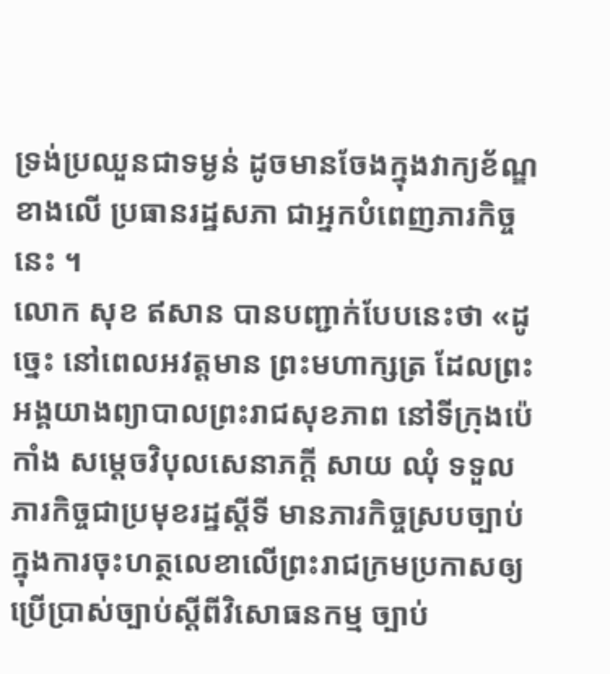ទ្រង់ប្រឈួនជាទម្ងន់ ដូចមានចែងក្នុងវាក្យខ័ណ្ឌខាងលើ ប្រធានរដ្ឋសភា ជាអ្នកបំពេញភារកិច្ចនេះ ។
លោក សុខ ឥសាន បានបញ្ជាក់បែបនេះថា «ដូច្នេះ នៅពេលអវត្តមាន ព្រះមហាក្សត្រ ដែលព្រះអង្គយាងព្យាបាលព្រះរាជសុខភាព នៅទីក្រុងប៉េកាំង សម្តេចវិបុលសេនាភក្តី សាយ ឈុំ ទទួលភារកិច្ចជាប្រមុខរដ្ឋស្តីទី មានភារកិច្ចស្របច្បាប់ ក្នុងការចុះហត្ថលេខាលើព្រះរាជក្រមប្រកាសឲ្យ ប្រើប្រាស់ច្បាប់ស្តីពីវិសោធនកម្ម ច្បាប់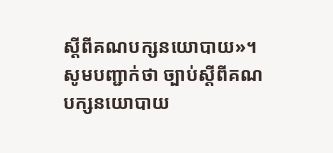ស្តីពីគណបក្សនយោបាយ»។
សូមបញ្ជាក់ថា ច្បាប់ស្តីពីគណបក្សនយោបាយ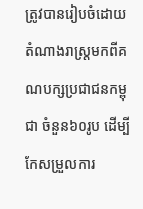ត្រូវបានរៀបចំដោយតំណាងរាស្រ្តមកពីគណបក្សប្រជាជនកម្ពុជា ចំនួន៦០រូប ដើម្បីកែសម្រួលការ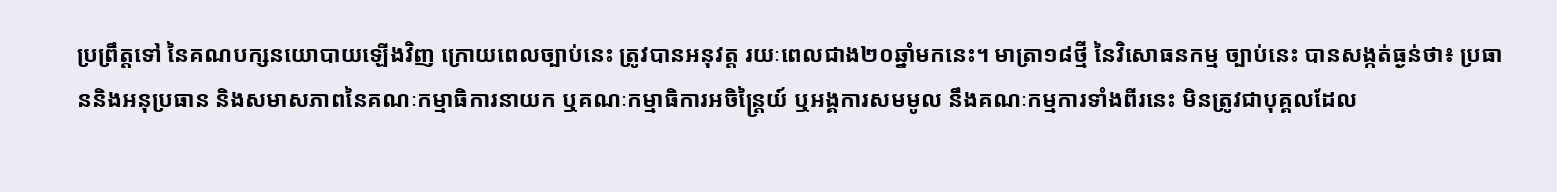ប្រព្រឹត្តទៅ នៃគណបក្សនយោបាយឡើងវិញ ក្រោយពេលច្បាប់នេះ ត្រូវបានអនុវត្ត រយៈពេលជាង២០ឆ្នាំមកនេះ។ មាត្រា១៨ថ្មី នៃវិសោធនកម្ម ច្បាប់នេះ បានសង្កត់ធ្ងន់ថា៖ ប្រធាននិងអនុប្រធាន និងសមាសភាពនៃគណៈកម្មាធិការនាយក ឬគណៈកម្មាធិការអចិន្រ្តៃយ៍ ឬអង្គការសមមូល នឹងគណៈកម្មការទាំងពីរនេះ មិនត្រូវជាបុគ្គលដែល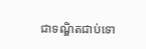ជាទណ្ឌិតជាប់ទោ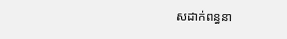សដាក់ពន្ធនា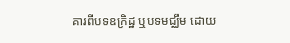គារពីបទឧក្រិដ្ឋ ឬបទមជ្ឈឹម ដោយ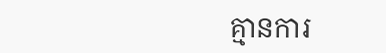គ្មានការ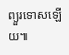ព្យួរទោសឡើយ៕